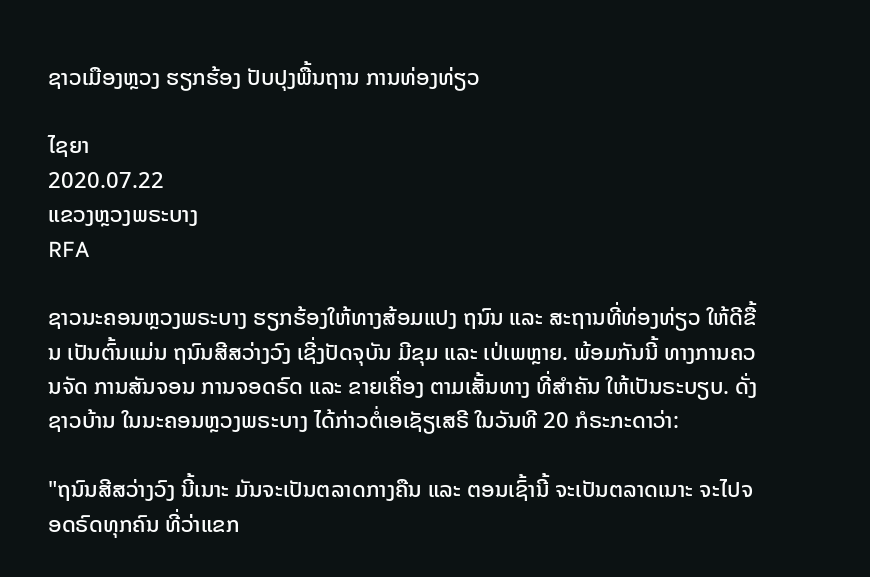ຊາວເມືອງຫຼວງ ຮຽກຮ້ອງ ປັບປຸງພື້ນຖານ ການທ່ອງທ່ຽວ

ໄຊຍາ
2020.07.22
ແຂວງຫຼວງພຣະບາງ
RFA

ຊາວນະຄອນຫຼວງພຣະບາງ ຮຽກຮ້ອງໃຫ້ທາງສ້ອມແປງ ຖນົນ ແລະ ສະຖານທີ່ທ່ອງທ່ຽວ ໃຫ້ດີຂື້ນ ເປັນຕົ້ນແມ່ນ ຖນົນສີສວ່າງວົງ ເຊີ່ງປັດຈຸບັນ ມີຂຸມ ແລະ ເປ່ເພຫຼາຍ. ພ້ອມກັນນີ້ ທາງການຄວນຈັດ ການສັນຈອນ ການຈອດຣົດ ແລະ ຂາຍເຄື່ອງ ຕາມເສັ້ນທາງ ທີ່ສຳຄັນ ໃຫ້ເປັນຣະບຽບ. ດັ່ງຊາວບ້ານ ໃນນະຄອນຫຼວງພຣະບາງ ໄດ້ກ່າວຕໍ່ເອເຊັຽເສຣີ ໃນວັນທີ 20 ກໍຣະກະດາວ່າ:

"ຖນົນສີສວ່າງວົງ ນີ້ເນາະ ມັນຈະເປັນຕລາດກາງຄືນ ແລະ ຕອນເຊົ້ານີ້ ຈະເປັນຕລາດເນາະ ຈະໄປຈອດຣົດທຸກຄົນ ທີ່ວ່າແຂກ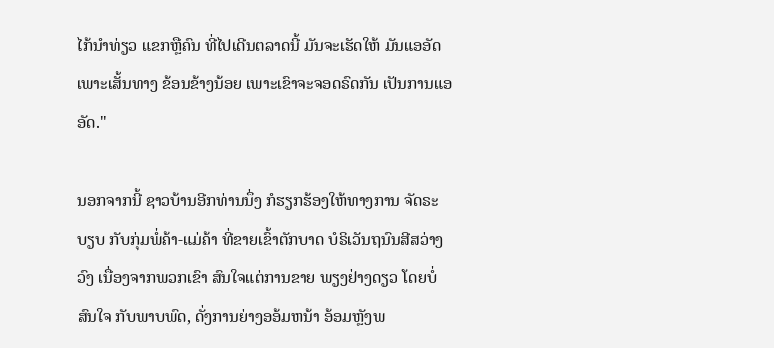ໄກ້ນໍາທ່ຽວ ແຂກຫຼືຄົນ ທີ່ໄປເດີນຕລາດນີ້ ມັນຈະເຮັດໃຫ້ ມັນແອອັດເພາະເສັ້ນທາງ ຂ້ອນຂ້າງນ້ອຍ ເພາະເຂົາຈະຈອດຣົດກັນ ເປັນການແອອັດ."

ນອກຈາກນີ້ ຊາວບ້ານອີກທ່ານນຶ່ງ ກໍຮຽກຮ້ອງໃຫ້ທາງການ ຈັດຣະບຽບ ກັບກຸ່ມພໍ່ຄ້າ-ແມ່ຄ້າ ທີ່ຂາຍເຂົ້າຕັກບາດ ບໍຣິເວັນຖນົນສີສວ່າງວົງ ເນື່ອງຈາກພວກເຂົາ ສົນໃຈແຕ່ການຂາຍ ພຽງຢ່າງດຽວ ໂດຍບໍ່ສົນໃຈ ກັບພາບພົດ, ດັ່ງການຍ່າງອອ້ມຫນ້າ ອ້ອມຫຼັງພ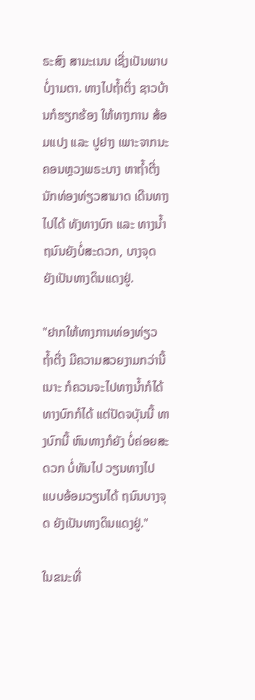ຣະສົງ ສາມະເນນ ເຊີ່ງເປັນພາບ ບໍ່ງາມຕາ. ທາງໄປຖໍ້າຕິ່ງ ຊາວບ້ານກໍຮຽກຮ້ອງ ໃຫ້ທາງການ ສ້ອມແປງ ແລະ ປູຢາງ ເພາະຈາກນະຄອນຫຼວງພຣະບາງ ຫາຖໍ້າຕີ່ງ ນັກທ່ອງທ່ຽວສາມາດ ເດີນທາງໄປໄດ້ ທັງທາງບົກ ແລະ ທາງນໍ້າ ຖນົນຍັງບໍ່ສະດວກ, ບາງຈຸດ ຍັງເປັນທາງດິນແດງຢູ່.

"ຢາກໃຫ້ທາງການທ່ອງທ່ຽວ ຖໍ້າຕີ່ງ ມີຄວາມສວຍງາມກວ່ານີ້ເນາະ ກໍຄວນຈະໄປທາງນໍ້າກໍໄດ້ ທາງບົກກໍໄດ້ ແຕ່ປັດຈບຸັນນີ້ ທາງບົກນີ້ ຫົນທາງກໍຍັງ ບໍ່ຄ່ອຍສະດວກ ບໍ່ທັນໄປ ວຽນທາງໄປ ແບບອ້ອມວຽນໄດ້ ຖນົນບາງຈຸດ ຍັງເປັນທາງດິນແດງຢູ່."

ໃນຂນະທີ່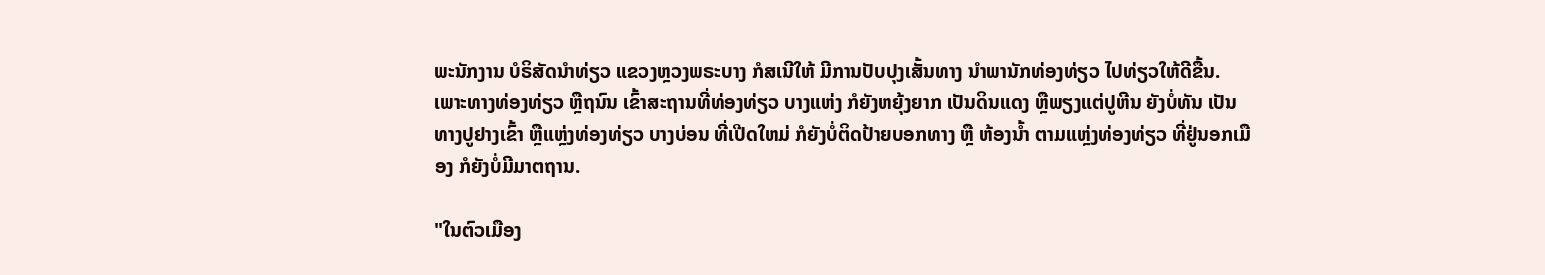ພະນັກງານ ບໍຣິສັດນໍາທ່ຽວ ແຂວງຫຼວງພຣະບາງ ກໍສເນີໃຫ້ ມີການປັບປຸງເສັ້ນທາງ ນໍາພານັກທ່ອງທ່ຽວ ໄປທ່ຽວໃຫ້ດີຂື້ນ. ເພາະທາງທ່ອງທ່ຽວ ຫຼືຖນົນ ເຂົ້າສະຖານທີ່ທ່ອງທ່ຽວ ບາງແຫ່ງ ກໍຍັງຫຍຸ້ງຍາກ ເປັນດິນແດງ ຫຼືພຽງແຕ່ປູຫີນ ຍັງບໍ່ທັນ ເປັນທາງປູຢາງເຂົ້າ ຫຼືແຫຼ່ງທ່ອງທ່ຽວ ບາງບ່ອນ ທີ່ເປີດໃຫມ່ ກໍຍັງບໍ່ຕິດປ້າຍບອກທາງ ຫຼື ຫ້ອງນໍ້າ ຕາມແຫຼ່ງທ່ອງທ່ຽວ ທີ່ຢູ່ນອກເມືອງ ກໍຍັງບໍ່ມີມາຕຖານ.

"ໃນຕົວເມືອງ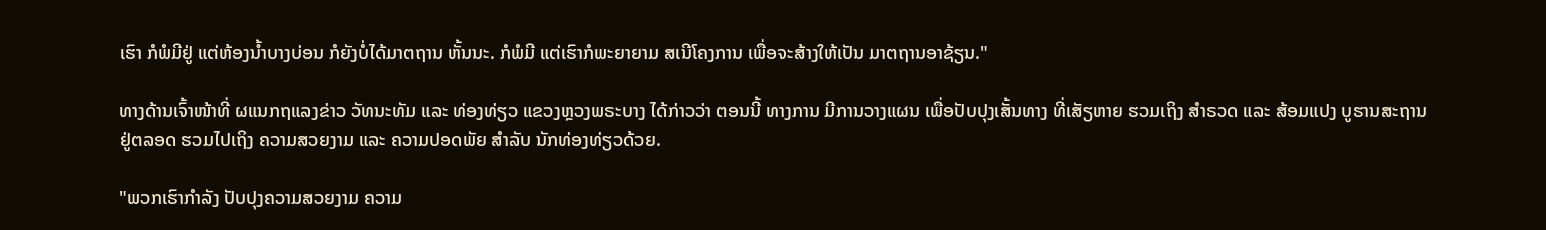ເຮົາ ກໍພໍມີຢູ່ ແຕ່ຫ້ອງນໍ້າບາງບ່ອນ ກໍຍັງບໍ່ໄດ້ມາຕຖານ ຫັ້ນນະ. ກໍພໍມີ ແຕ່ເຮົາກໍພະຍາຍາມ ສເນີໂຄງການ ເພື່ອຈະສ້າງໃຫ້ເປັນ ມາຕຖານອາຊ້ຽນ."

ທາງດ້ານເຈົ້າໜ້າທີ່ ຜແນກຖແລງຂ່າວ ວັທນະທັມ ແລະ ທ່ອງທ່ຽວ ແຂວງຫຼວງພຣະບາງ ໄດ້ກ່າວວ່າ ຕອນນີ້ ທາງການ ມີການວາງແຜນ ເພື່ອປັບປຸງເສັ້ນທາງ ທີ່ເສັຽຫາຍ ຮວມເຖິງ ສຳຣວດ ແລະ ສ້ອມແປງ ບູຮານສະຖານ ຢູ່ຕລອດ ຮວມໄປເຖິງ ຄວາມສວຍງາມ ແລະ ຄວາມປອດພັຍ ສຳລັບ ນັກທ່ອງທ່ຽວດ້ວຍ.

"ພວກເຮົາກຳລັງ ປັບປຸງຄວາມສວຍງາມ ຄວາມ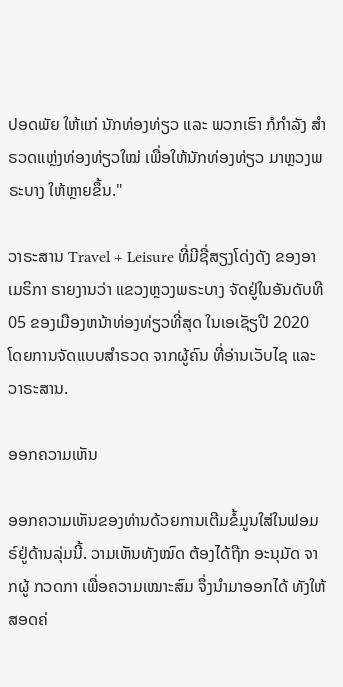ປອດພັຍ ໃຫ້ແກ່ ນັກທ່ອງທ່ຽວ ແລະ ພວກເຮົາ ກໍກຳລັງ ສຳຣວດແຫຼ່ງທ່ອງທ່ຽວໃໝ່ ເພື່ອໃຫ້ນັກທ່ອງທ່ຽວ ມາຫຼວງພຣະບາງ ໃຫ້ຫຼາຍຂຶ້ນ."

ວາຣະສານ Travel + Leisure ທີ່ມີຊື່ສຽງໂດ່ງດັງ ຂອງອາເມຣິກາ ຣາຍງານວ່າ ແຂວງຫຼວງພຣະບາງ ຈັດຢູ່ໃນອັນດັບທີ 05 ຂອງເມືອງຫນ້າທ່ອງທ່ຽວທີ່ສຸດ ໃນເອເຊັຽປີ 2020 ໂດຍການຈັດແບບສຳຣວດ ຈາກຜູ້ຄົນ ທີ່ອ່ານເວັບໄຊ ແລະ ວາຣະສານ.

ອອກຄວາມເຫັນ

ອອກຄວາມເຫັນຂອງທ່ານດ້ວຍການເຕີມຂໍ້ມູນໃສ່ໃນຟອມຣ໌ຢູ່ດ້ານລຸ່ມນີ້. ວາມເຫັນທັງໝົດ ຕ້ອງໄດ້ຖືກ ອະນຸມັດ ຈາກຜູ້ ກວດກາ ເພື່ອຄວາມເໝາະສົມ ຈຶ່ງນໍາມາອອກໄດ້ ທັງໃຫ້ສອດຄ່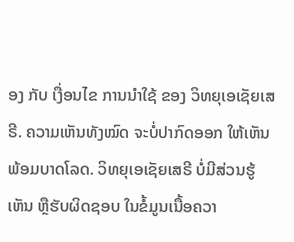ອງ ກັບ ເງື່ອນໄຂ ການນຳໃຊ້ ຂອງ ວິທຍຸເອເຊັຍເສຣີ. ຄວາມເຫັນທັງໝົດ ຈະບໍ່ປາກົດອອກ ໃຫ້ເຫັນພ້ອມບາດໂລດ. ວິທຍຸເອເຊັຍເສຣີ ບໍ່ມີສ່ວນຮູ້ເຫັນ ຫຼືຮັບຜິດຊອບ ໃນຂໍ້ມູນເນື້ອຄວາ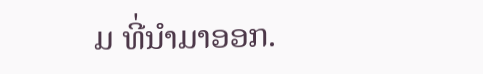ມ ທີ່ນໍາມາອອກ.